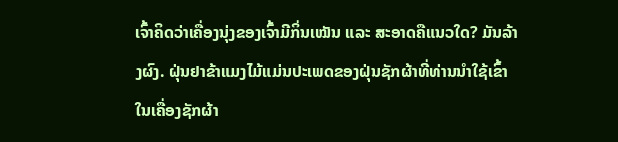ເຈົ້າຄິດວ່າເຄື່ອງນຸ່ງຂອງເຈົ້າມີກິ່ນເໝັນ ແລະ ສະອາດຄືແນວໃດ? ມັນລ້າງຜົງ. ຝຸ່ນຢາຂ້າແມງໄມ້ແມ່ນປະເພດຂອງຝຸ່ນຊັກຜ້າທີ່ທ່ານນໍາໃຊ້ເຂົ້າໃນເຄື່ອງຊັກຜ້າ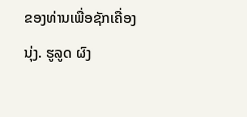ຂອງທ່ານເພື່ອຊັກເຄື່ອງນຸ່ງ. ຮູລູດ ຜົງ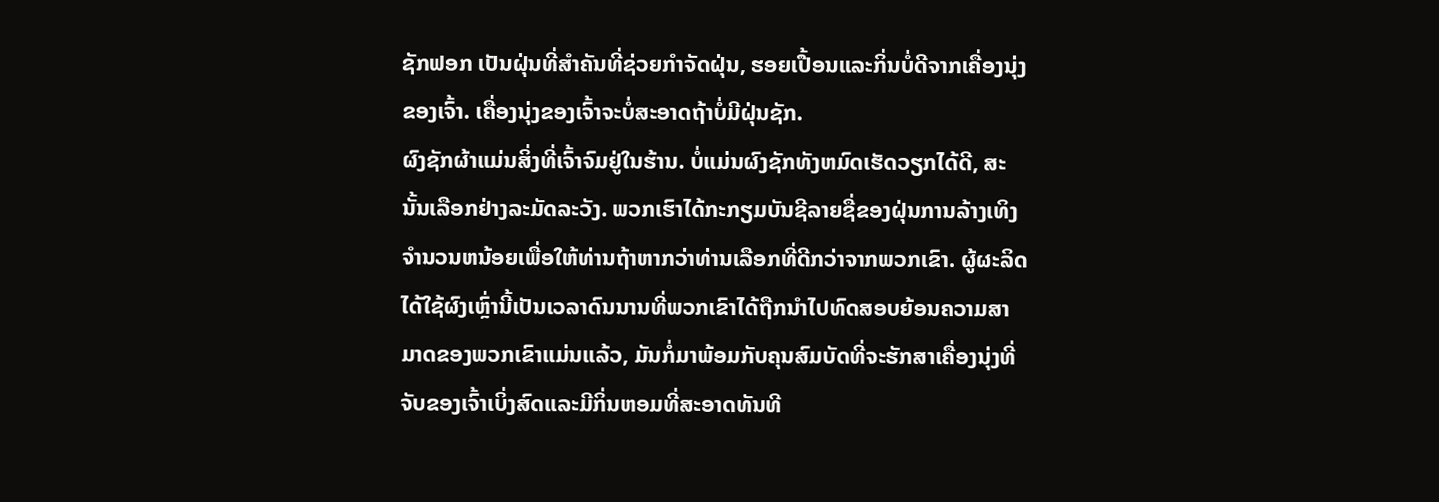ຊັກຟອກ ເປັນຝຸ່ນທີ່ສໍາຄັນທີ່ຊ່ວຍກໍາຈັດຝຸ່ນ, ຮອຍເປື້ອນແລະກິ່ນບໍ່ດີຈາກເຄື່ອງນຸ່ງຂອງເຈົ້າ. ເຄື່ອງນຸ່ງຂອງເຈົ້າຈະບໍ່ສະອາດຖ້າບໍ່ມີຝຸ່ນຊັກ.
ຜົງຊັກຜ້າແມ່ນສິ່ງທີ່ເຈົ້າຈົມຢູ່ໃນຮ້ານ. ບໍ່ແມ່ນຜົງຊັກທັງຫມົດເຮັດວຽກໄດ້ດີ, ສະນັ້ນເລືອກຢ່າງລະມັດລະວັງ. ພວກເຮົາໄດ້ກະກຽມບັນຊີລາຍຊື່ຂອງຝຸ່ນການລ້າງເທິງຈໍານວນຫນ້ອຍເພື່ອໃຫ້ທ່ານຖ້າຫາກວ່າທ່ານເລືອກທີ່ດີກວ່າຈາກພວກເຂົາ. ຜູ້ຜະລິດໄດ້ໃຊ້ຜົງເຫຼົ່ານີ້ເປັນເວລາດົນນານທີ່ພວກເຂົາໄດ້ຖືກນໍາໄປທົດສອບຍ້ອນຄວາມສາມາດຂອງພວກເຂົາແມ່ນແລ້ວ, ມັນກໍ່ມາພ້ອມກັບຄຸນສົມບັດທີ່ຈະຮັກສາເຄື່ອງນຸ່ງທີ່ຈັບຂອງເຈົ້າເບິ່ງສົດແລະມີກິ່ນຫອມທີ່ສະອາດທັນທີ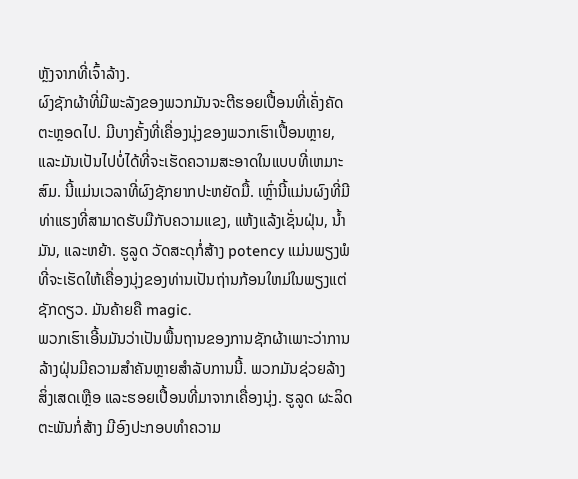ຫຼັງຈາກທີ່ເຈົ້າລ້າງ.
ຜົງຊັກຜ້າທີ່ມີພະລັງຂອງພວກມັນຈະຕີຮອຍເປື້ອນທີ່ເຄັ່ງຄັດຕະຫຼອດໄປ. ມີບາງຄັ້ງທີ່ເຄື່ອງນຸ່ງຂອງພວກເຮົາເປື້ອນຫຼາຍ, ແລະມັນເປັນໄປບໍ່ໄດ້ທີ່ຈະເຮັດຄວາມສະອາດໃນແບບທີ່ເຫມາະສົມ. ນີ້ແມ່ນເວລາທີ່ຜົງຊັກຍາກປະຫຍັດມື້. ເຫຼົ່ານີ້ແມ່ນຜົງທີ່ມີທ່າແຮງທີ່ສາມາດຮັບມືກັບຄວາມແຂງ, ແຫ້ງແລ້ງເຊັ່ນຝຸ່ນ, ນໍ້າມັນ, ແລະຫຍ້າ. ຮູລູດ ວັດສະດຸກໍ່ສ້າງ potency ແມ່ນພຽງພໍທີ່ຈະເຮັດໃຫ້ເຄື່ອງນຸ່ງຂອງທ່ານເປັນຖ່ານກ້ອນໃຫມ່ໃນພຽງແຕ່ຊັກດຽວ. ມັນຄ້າຍຄື magic.
ພວກເຮົາເອີ້ນມັນວ່າເປັນພື້ນຖານຂອງການຊັກຜ້າເພາະວ່າການລ້າງຝຸ່ນມີຄວາມສໍາຄັນຫຼາຍສໍາລັບການນີ້. ພວກມັນຊ່ວຍລ້າງສິ່ງເສດເຫຼືອ ແລະຮອຍເປື້ອນທີ່ມາຈາກເຄື່ອງນຸ່ງ. ຮູລູດ ຜະລິດຕະພັນກໍ່ສ້າງ ມີອົງປະກອບທໍາຄວາມ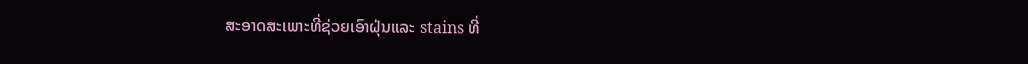ສະອາດສະເພາະທີ່ຊ່ວຍເອົາຝຸ່ນແລະ stains ທີ່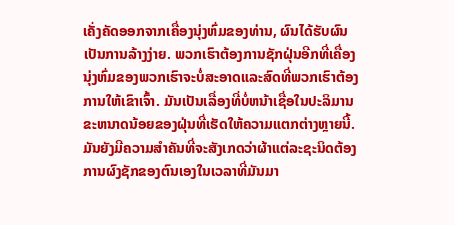ເຄັ່ງຄັດອອກຈາກເຄື່ອງນຸ່ງຫົ່ມຂອງທ່ານ, ຜົນໄດ້ຮັບຜົນເປັນການລ້າງງ່າຍ. ພວກເຮົາຕ້ອງການຊັກຝຸ່ນອີກທີ່ເຄື່ອງນຸ່ງຫົ່ມຂອງພວກເຮົາຈະບໍ່ສະອາດແລະສົດທີ່ພວກເຮົາຕ້ອງການໃຫ້ເຂົາເຈົ້າ. ມັນເປັນເລື່ອງທີ່ບໍ່ຫນ້າເຊື່ອໃນປະລິມານຂະຫນາດນ້ອຍຂອງຝຸ່ນທີ່ເຮັດໃຫ້ຄວາມແຕກຕ່າງຫຼາຍນີ້.
ມັນຍັງມີຄວາມສໍາຄັນທີ່ຈະສັງເກດວ່າຜ້າແຕ່ລະຊະນິດຕ້ອງການຜົງຊັກຂອງຕົນເອງໃນເວລາທີ່ມັນມາ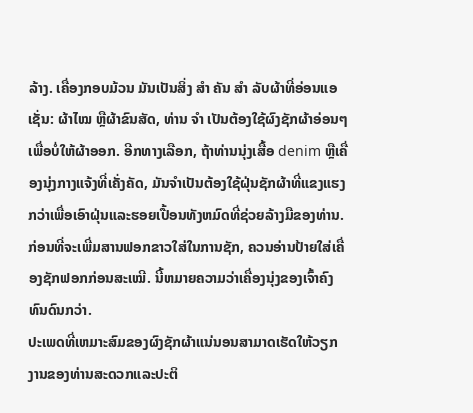ລ້າງ. ເຄື່ອງກອບມ້ວນ ມັນເປັນສິ່ງ ສຳ ຄັນ ສຳ ລັບຜ້າທີ່ອ່ອນແອເຊັ່ນ: ຜ້າໄໝ ຫຼືຜ້າຂົນສັດ, ທ່ານ ຈຳ ເປັນຕ້ອງໃຊ້ຜົງຊັກຜ້າອ່ອນໆເພື່ອບໍ່ໃຫ້ຜ້າອອກ. ອີກທາງເລືອກ, ຖ້າທ່ານນຸ່ງເສື້ອ denim ຫຼືເຄື່ອງນຸ່ງກາງແຈ້ງທີ່ເຄັ່ງຄັດ, ມັນຈໍາເປັນຕ້ອງໃຊ້ຝຸ່ນຊັກຜ້າທີ່ແຂງແຮງກວ່າເພື່ອເອົາຝຸ່ນແລະຮອຍເປື້ອນທັງຫມົດທີ່ຊ່ວຍລ້າງມືຂອງທ່ານ. ກ່ອນທີ່ຈະເພີ່ມສານຟອກຂາວໃສ່ໃນການຊັກ, ຄວນອ່ານປ້າຍໃສ່ເຄື່ອງຊັກຟອກກ່ອນສະເໝີ. ນີ້ຫມາຍຄວາມວ່າເຄື່ອງນຸ່ງຂອງເຈົ້າຄົງທົນດົນກວ່າ.
ປະເພດທີ່ເຫມາະສົມຂອງຜົງຊັກຜ້າແນ່ນອນສາມາດເຮັດໃຫ້ວຽກງານຂອງທ່ານສະດວກແລະປະຕິ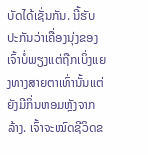ບັດໄດ້ເຊັ່ນກັນ. ນີ້ຮັບປະກັນວ່າເຄື່ອງນຸ່ງຂອງເຈົ້າບໍ່ພຽງແຕ່ຖືກເບິ່ງແຍງທາງສາຍຕາເທົ່ານັ້ນແຕ່ຍັງມີກິ່ນຫອມຫຼັງຈາກລ້າງ. ເຈົ້າຈະໝົດຊີວິດຂ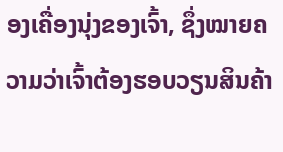ອງເຄື່ອງນຸ່ງຂອງເຈົ້າ, ຊຶ່ງໝາຍຄວາມວ່າເຈົ້າຕ້ອງຮອບວຽນສິນຄ້າ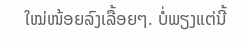ໃໝ່ໜ້ອຍລົງເລື້ອຍໆ. ບໍ່ພຽງແຕ່ນີ້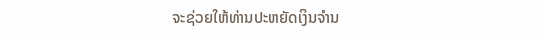ຈະຊ່ວຍໃຫ້ທ່ານປະຫຍັດເງິນຈໍານ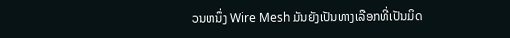ວນຫນຶ່ງ Wire Mesh ມັນຍັງເປັນທາງເລືອກທີ່ເປັນມິດ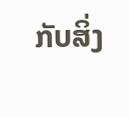ກັບສິ່ງ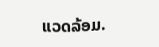ແວດລ້ອມ.